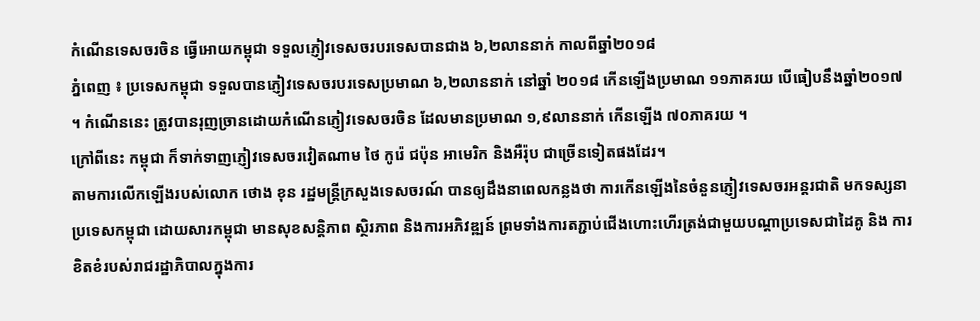កំណើនទេសចរចិន ធ្វើអោយកម្ពុជា ទទួលភ្ញៀវទេសចរបរទេសបានជាង ៦,២លាននាក់ កាលពីឆ្នាំ២០១៨
ភ្នំពេញ ៖ ប្រទេសកម្ពុជា ទទួលបានភ្ញៀវទេសចរបរទេសប្រមាណ ៦,២លាននាក់ នៅឆ្នាំ ២០១៨ កើនឡើងប្រមាណ ១១ភាគរយ បើធៀបនឹងឆ្នាំ២០១៧ ។ កំណើននេះ ត្រូវបានរុញច្រានដោយកំណើនភ្ញៀវទេសចរចិន ដែលមានប្រមាណ ១,៩លាននាក់ កើនឡើង ៧០ភាគរយ ។
ក្រៅពីនេះ កម្ពុជា ក៏ទាក់ទាញភ្ញៀវទេសចរវៀតណាម ថៃ កូរ៉េ ជប៉ុន អាមេរិក និងអឺរ៉ុប ជាច្រើនទៀតផងដែរ។
តាមការលើកឡើងរបស់លោក ថោង ខុន រដ្ឋមន្ត្រីក្រសួងទេសចរណ៍ បានឲ្យដឹងនាពេលកន្លងថា ការកើនឡើងនៃចំនួនភ្ញៀវទេសចរអន្តរជាតិ មកទស្សនាប្រទេសកម្ពុជា ដោយសារកម្ពុជា មានសុខសន្តិភាព ស្ថិរភាព និងការអភិវឌ្ឍន៍ ព្រមទាំងការតភ្ជាប់ជើងហោះហើរត្រង់ជាមួយបណ្តាប្រទេសជាដៃគូ និង ការខិតខំរបស់រាជរដ្ឋាភិបាលក្នុងការ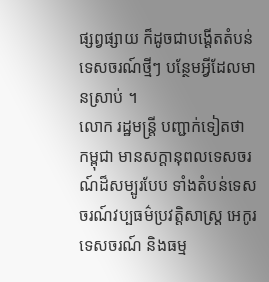ផ្សព្វផ្សាយ ក៏ដូចជាបង្តើតតំបន់ទេសចរណ៍ថ្មីៗ បន្ថែមអ្វីដែលមានស្រាប់ ។
លោក រដ្ឋមន្រ្តី បញ្ជាក់ទៀតថា កម្ពុជា មានសក្តានុពលទេសចរណ៍ដ៏សម្បូរបែប ទាំងតំបន់ទេសចរណ៍វប្បធម៌ប្រវត្តិសាស្ត្រ អេកូរទេសចរណ៍ និងធម្ម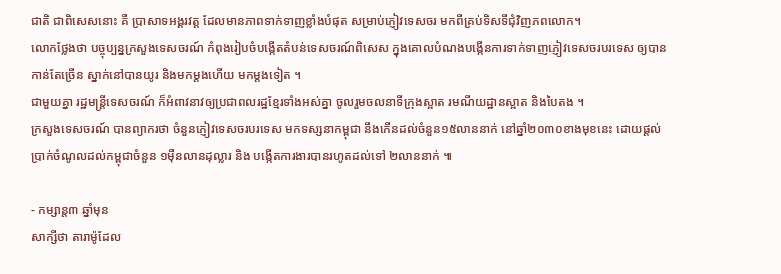ជាតិ ជាពិសេសនោះ គឺ ប្រាសាទអង្គរវត្ត ដែលមានភាពទាក់ទាញខ្លាំងបំផុត សម្រាប់ភ្ញៀវទេសចរ មកពីគ្រប់ទិសទីជុំវិញភពលោក។
លោកថ្លែងថា បច្ចុប្បន្នក្រសួងទេសចរណ៍ កំពុងរៀបចំបង្កើតតំបន់ទេសចរណ៍ពិសេស ក្នុងគោលបំណងបង្កើនការទាក់ទាញភ្ញៀវទេសចរបរទេស ឲ្យបានកាន់តែច្រើន ស្នាក់នៅបានយូរ និងមកម្តងហើយ មកម្តងទៀត ។
ជាមួយគ្នា រដ្ឋមន្ត្រីទេសចរណ៍ ក៏អំពាវនាវឲ្យប្រជាពលរដ្ឋខ្មែរទាំងអស់គ្នា ចូលរួមចលនាទីក្រុងស្អាត រមណីយដ្ឋានស្អាត និងបៃតង ។
ក្រសួងទេសចរណ៍ បានព្យាករថា ចំនួនភ្ញៀវទេសចរបរទេស មកទស្សនាកម្ពុជា នឹងកើនដល់ចំនួន១៥លាននាក់ នៅឆ្នាំ២០៣០ខាងមុខនេះ ដោយផ្តល់ប្រាក់ចំណូលដល់កម្ពុជាចំនួន ១ម៉ឺនលានដុល្លារ និង បង្កើតការងារបានរហូតដល់ទៅ ២លាននាក់ ៕

- កម្សាន្ត៣ ឆ្នាំមុន
សាក្សីថា តារាម៉ូដែល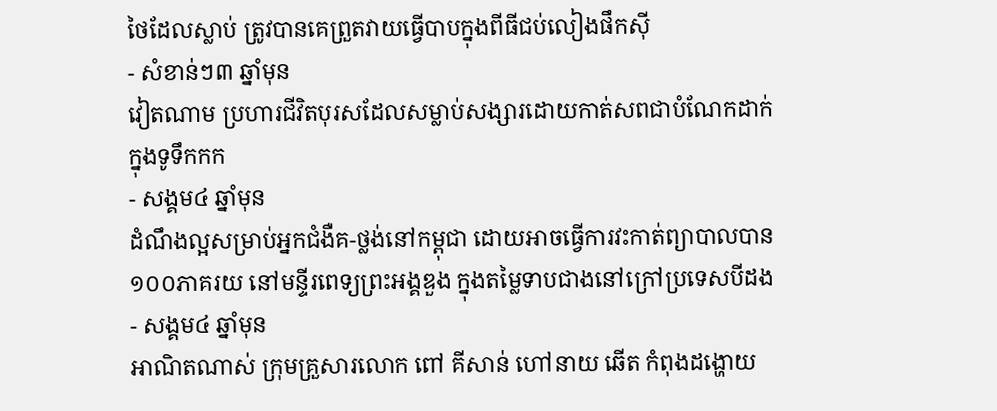ថៃដែលស្លាប់ ត្រូវបានគេព្រួតវាយធ្វើបាបក្នុងពីធីជប់លៀងផឹកស៊ី
- សំខាន់ៗ៣ ឆ្នាំមុន
វៀតណាម ប្រហារជីវិតបុរសដែលសម្លាប់សង្សារដោយកាត់សពជាបំណែកដាក់ក្នុងទូទឹកកក
- សង្គម៤ ឆ្នាំមុន
ដំណឹងល្អសម្រាប់អ្នកជំងឺគ-ថ្លង់នៅកម្ពុជា ដោយអាចធ្វើការវះកាត់ព្យាបាលបាន ១០០ភាគរយ នៅមន្ទីរពេទ្យព្រះអង្គឌួង ក្នុងតម្លៃទាបជាងនៅក្រៅប្រទេសបីដង
- សង្គម៤ ឆ្នាំមុន
អាណិតណាស់ ក្រុមគ្រួសារលោក ពៅ គីសាន់ ហៅនាយ ឆើត កំពុងដង្ហោយ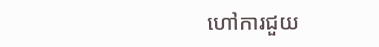ហៅការជួយ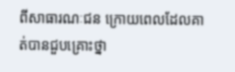ពីសាធារណៈជន ក្រោយពេលដែលគាត់បានជួបគ្រោះថ្នា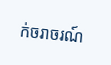ក់ចរាចរណ៍